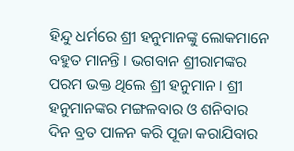ହିନ୍ଦୁ ଧର୍ମରେ ଶ୍ରୀ ହନୁମାନଙ୍କୁ ଲୋକମାନେ ବହୁତ ମାନନ୍ତି । ଭଗବାନ ଶ୍ରୀରାମଙ୍କର ପରମ ଭକ୍ତ ଥିଲେ ଶ୍ରୀ ହନୁମାନ । ଶ୍ରୀ ହନୁମାନଙ୍କର ମଙ୍ଗଳବାର ଓ ଶନିବାର ଦିନ ବ୍ରତ ପାଳନ କରି ପୂଜା କରାଯିବାର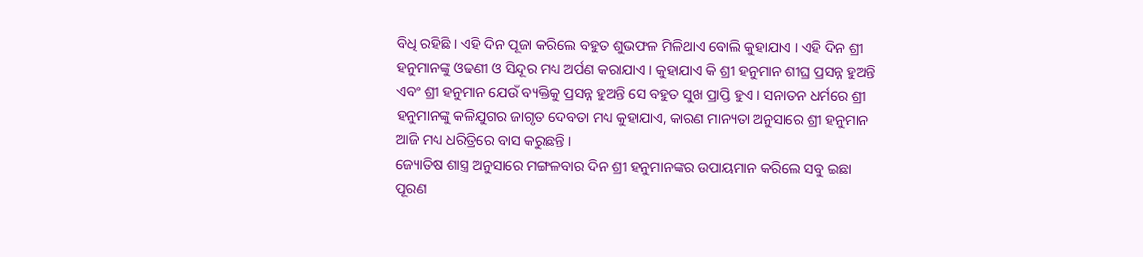ବିଧି ରହିଛି । ଏହି ଦିନ ପୂଜା କରିଲେ ବହୁତ ଶୁଭଫଳ ମିଳିଥାଏ ବୋଲି କୁହାଯାଏ । ଏହି ଦିନ ଶ୍ରୀ ହନୁମାନଙ୍କୁ ଓଢଣୀ ଓ ସିନ୍ଦୂର ମଧ୍ୟ ଅର୍ପଣ କରାଯାଏ । କୁହାଯାଏ କି ଶ୍ରୀ ହନୁମାନ ଶୀଘ୍ର ପ୍ରସନ୍ନ ହୁଅନ୍ତି ଏବଂ ଶ୍ରୀ ହନୁମାନ ଯେଉଁ ବ୍ୟକ୍ତିକୁ ପ୍ରସନ୍ନ ହୁଅନ୍ତି ସେ ବହୁତ ସୁଖ ପ୍ରାପ୍ତି ହୁଏ । ସନାତନ ଧର୍ମରେ ଶ୍ରୀ ହନୁମାନଙ୍କୁ କଳିଯୁଗର ଜାଗୃତ ଦେବତା ମଧ୍ୟ କୁହାଯାଏ, କାରଣ ମାନ୍ୟତା ଅନୁସାରେ ଶ୍ରୀ ହନୁମାନ ଆଜି ମଧ୍ୟ ଧରିତ୍ରିରେ ବାସ କରୁଛନ୍ତି ।
ଜ୍ୟୋତିଷ ଶାସ୍ତ୍ର ଅନୁସାରେ ମଙ୍ଗଳବାର ଦିନ ଶ୍ରୀ ହନୁମାନଙ୍କର ଉପାୟମାନ କରିଲେ ସବୁ ଇଛା ପୂରଣ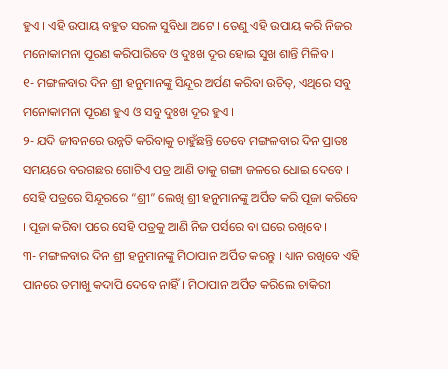ହୁଏ । ଏହି ଉପାୟ ବହୁତ ସରଳ ସୁବିଧା ଅଟେ । ତେଣୁ ଏହି ଉପାୟ କରି ନିଜର ମନୋକାମନା ପୂରଣ କରିପାରିବେ ଓ ଦୁଃଖ ଦୂର ହୋଇ ସୁଖ ଶାନ୍ତି ମିଳିବ ।
୧- ମଙ୍ଗଳବାର ଦିନ ଶ୍ରୀ ହନୁମାନଙ୍କୁ ସିନ୍ଦୂର ଅର୍ପଣ କରିବା ଉଚିତ୍, ଏଥିରେ ସବୁ ମନୋକାମନା ପୂରଣ ହୁଏ ଓ ସବୁ ଦୁଃଖ ଦୂର ହୁଏ ।
୨- ଯଦି ଜୀବନରେ ଉନ୍ନତି କରିବାକୁ ଚାହୁଁଛନ୍ତି ତେବେ ମଙ୍ଗଳବାର ଦିନ ପ୍ରାତଃ ସମୟରେ ବରଗଛର ଗୋଟିଏ ପତ୍ର ଆଣି ତାକୁ ଗଙ୍ଗା ଜଳରେ ଧୋଇ ଦେବେ । ସେହି ପତ୍ରରେ ସିନ୍ଦୂରରେ “ଶ୍ରୀ” ଲେଖି ଶ୍ରୀ ହନୁମାନଙ୍କୁ ଅର୍ପିତ କରି ପୂଜା କରିବେ । ପୂଜା କରିବା ପରେ ସେହି ପତ୍ରକୁ ଆଣି ନିଜ ପର୍ସରେ ବା ଘରେ ରଖିବେ ।
୩- ମଙ୍ଗଳବାର ଦିନ ଶ୍ରୀ ହନୁମାନଙ୍କୁ ମିଠାପାନ ଅର୍ପିତ କରନ୍ତୁ । ଧ୍ୟାନ ରଖିବେ ଏହି ପାନରେ ତମାଖୁ କଦାପି ଦେବେ ନାହିଁ । ମିଠାପାନ ଅର୍ପିତ କରିଲେ ଚାକିରୀ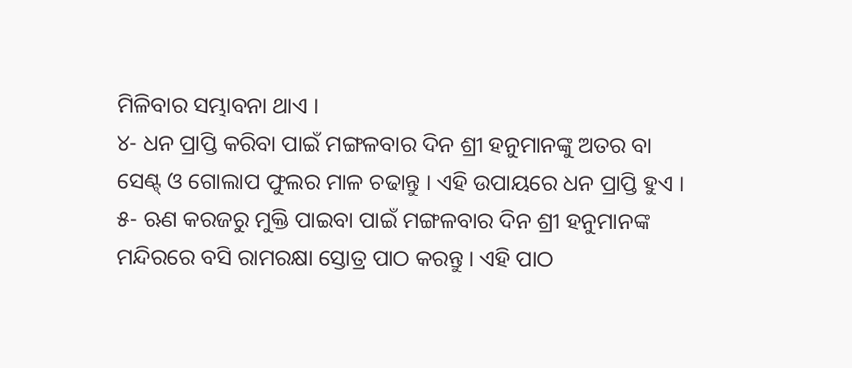ମିଳିବାର ସମ୍ଭାବନା ଥାଏ ।
୪- ଧନ ପ୍ରାପ୍ତି କରିବା ପାଇଁ ମଙ୍ଗଳବାର ଦିନ ଶ୍ରୀ ହନୁମାନଙ୍କୁ ଅତର ବା ସେଣ୍ଟ୍ ଓ ଗୋଲାପ ଫୁଲର ମାଳ ଚଢାନ୍ତୁ । ଏହି ଉପାୟରେ ଧନ ପ୍ରାପ୍ତି ହୁଏ ।
୫- ଋଣ କରଜରୁ ମୁକ୍ତି ପାଇବା ପାଇଁ ମଙ୍ଗଳବାର ଦିନ ଶ୍ରୀ ହନୁମାନଙ୍କ ମନ୍ଦିରରେ ବସି ରାମରକ୍ଷା ସ୍ତୋତ୍ର ପାଠ କରନ୍ତୁ । ଏହି ପାଠ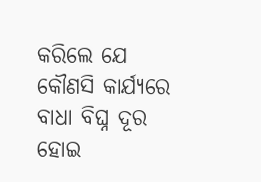କରିଲେ ଯେ କୌଣସି କାର୍ଯ୍ୟରେ ବାଧା ବିଘ୍ନ ଦୂର ହୋଇ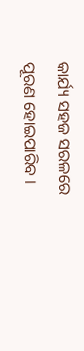କାର୍ଯ୍ୟ ସହଜ ସରଳରେ ପୂରଣ ହୋଇପାରିବ ।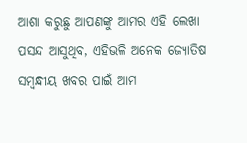ଆଶା କରୁଛୁ ଆପଣଙ୍କୁ ଆମର ଏହି ଲେଖା ପସନ୍ଦ ଆସୁଥିବ, ଏହିଭଳି ଅନେକ ଜ୍ୟୋତିଷ ସମ୍ବନ୍ଧୀୟ ଖବର ପାଇଁ ଆମ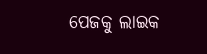ପେଜକୁ ଲାଇକ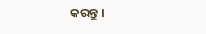କରନ୍ତୁ ।